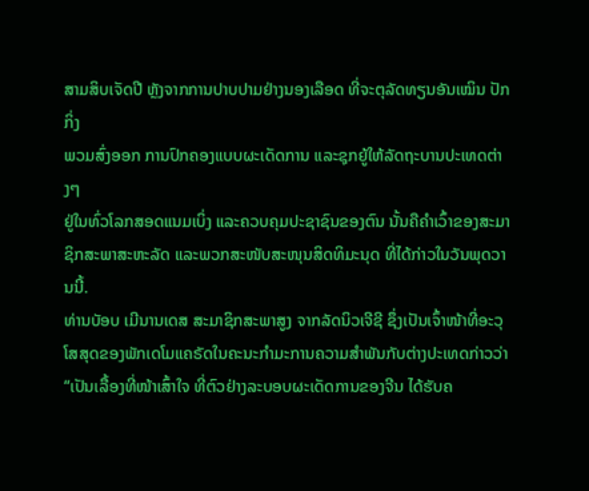ສາມສິບເຈັດປີ ຫຼັງຈາກການປາບປາມຢ່າງນອງເລືອດ ທີ່ຈະຕຸລັດທຽນອັນເໝິນ ປັກກິ່ງ
ພວມສົ່ງອອກ ການປົກຄອງແບບຜະເດັດການ ແລະຊຸກຍູ້ໃຫ້ລັດຖະບານປະເທດຕ່າງໆ
ຢູ່ໃນທົ່ວໂລກສອດແນມເບິ່ງ ແລະຄວບຄຸມປະຊາຊົນຂອງຕົນ ນັ້ນຄືຄຳເວົ້າຂອງສະມາ
ຊິກສະພາສະຫະລັດ ແລະພວກສະໜັບສະໜຸນສິດທິມະນຸດ ທີ່ໄດ້ກ່າວໃນວັນພຸດວານນີ້.
ທ່ານບັອບ ເມີນານເດສ ສະມາຊິກສະພາສູງ ຈາກລັດນິວເຈີຊີ ຊຶ່ງເປັນເຈົ້າໜ້າທີ່ອະວຸ
ໂສສຸດຂອງພັກເດໂມແຄຣັດໃນຄະນະກຳມະການຄວາມສຳພັນກັບຕ່າງປະເທດກ່າວວ່າ
“ເປັນເລື້ອງທີ່ໜ້າເສົ້າໃຈ ທີ່ຕົວຢ່າງລະບອບຜະເດັດການຂອງຈີນ ໄດ້ຮັບຄ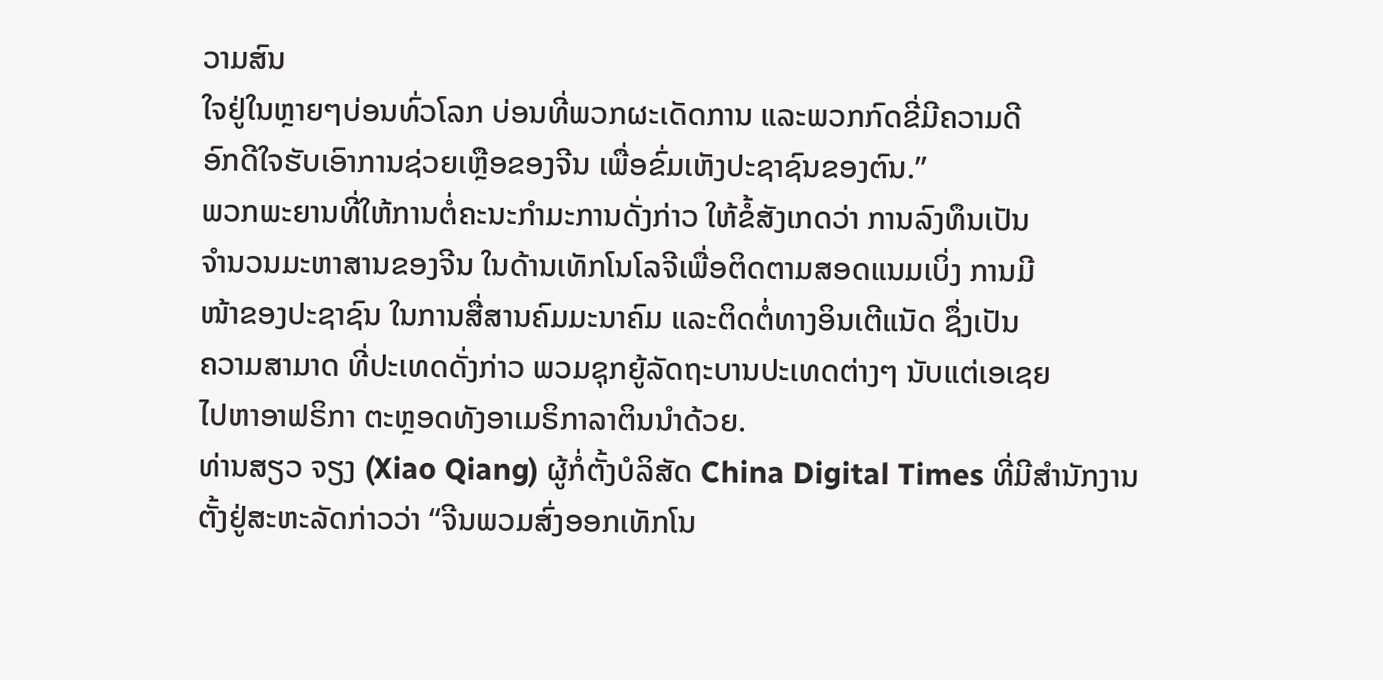ວາມສົນ
ໃຈຢູ່ໃນຫຼາຍໆບ່ອນທົ່ວໂລກ ບ່ອນທີ່ພວກຜະເດັດການ ແລະພວກກົດຂີ່ມີຄວາມດີ
ອົກດີໃຈຮັບເອົາການຊ່ວຍເຫຼືອຂອງຈີນ ເພື່ອຂົ່ມເຫັງປະຊາຊົນຂອງຕົນ.”
ພວກພະຍານທີ່ໃຫ້ການຕໍ່ຄະນະກຳມະການດັ່ງກ່າວ ໃຫ້ຂໍ້ສັງເກດວ່າ ການລົງທຶນເປັນ
ຈຳນວນມະຫາສານຂອງຈີນ ໃນດ້ານເທັກໂນໂລຈີເພື່ອຕິດຕາມສອດແນມເບິ່ງ ການມີ
ໜ້າຂອງປະຊາຊົນ ໃນການສື່ສານຄົມມະນາຄົມ ແລະຕິດຕໍ່ທາງອິນເຕີແນັດ ຊຶ່ງເປັນ
ຄວາມສາມາດ ທີ່ປະເທດດັ່ງກ່າວ ພວມຊຸກຍູ້ລັດຖະບານປະເທດຕ່າງໆ ນັບແຕ່ເອເຊຍ
ໄປຫາອາຟຣິກາ ຕະຫຼອດທັງອາເມຣິກາລາຕິນນຳດ້ວຍ.
ທ່ານສຽວ ຈຽງ (Xiao Qiang) ຜູ້ກໍ່ຕັ້ງບໍລິສັດ China Digital Times ທີ່ມີສຳນັກງານ
ຕັ້ງຢູ່ສະຫະລັດກ່າວວ່າ “ຈີນພວມສົ່ງອອກເທັກໂນ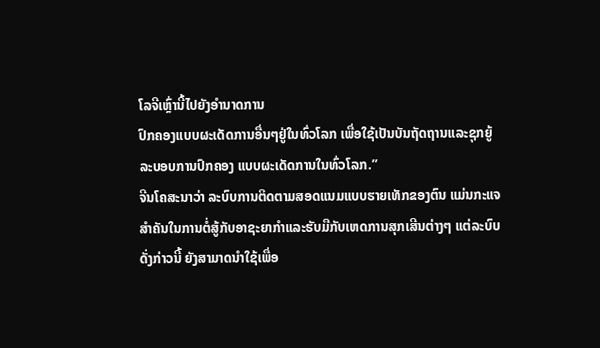ໂລຈີເຫຼົ່ານີ້ໄປຍັງອຳນາດການ
ປົກຄອງແບບຜະເດັດການອື່ນໆຢູ່ໃນທົ່ວໂລກ ເພື່ອໃຊ້ເປັນບັນຖັດຖານແລະຊຸກຍູ້
ລະບອບການປົກຄອງ ແບບຜະເດັດການໃນທົ່ວໂລກ.”
ຈີນໂຄສະນາວ່າ ລະບົບການຕິດຕາມສອດແນມແບບຮາຍເທັກຂອງຕົນ ແມ່ນກະແຈ
ສຳຄັນໃນການຕໍ່ສູ້ກັບອາຊະຍາກຳແລະຮັບມືກັບເຫດການສຸກເສີນຕ່າງໆ ແຕ່ລະບົບ
ດັ່ງກ່າວນີ້ ຍັງສາມາດນຳໃຊ້ເພື່ອ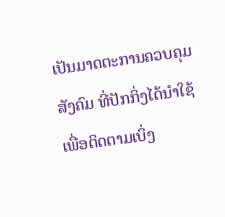ເປັນມາດຕະການຄວບຄຸມສັງຄົມ ທີ່ປັກກິ່ງໄດ້ນຳໃຊ້
ເພື່ອຕິດຕາມເບິ່ງ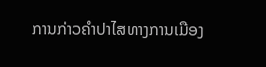ການກ່າວຄຳປາໄສທາງການເມືອງ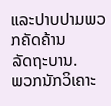ແລະປາບປາມພວກຄັດຄ້ານ
ລັດຖະບານ.
ພວກນັກວິເຄາະ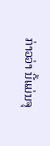ກ່າວວ່າ ນີ້ແມ່ນຈຸ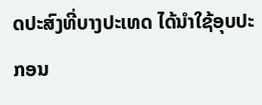ດປະສົງທີ່ບາງປະເທດ ໄດ້ນຳໃຊ້ອຸບປະກອນ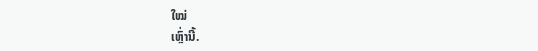ໃໝ່
ເຫຼົ່ານີ້.